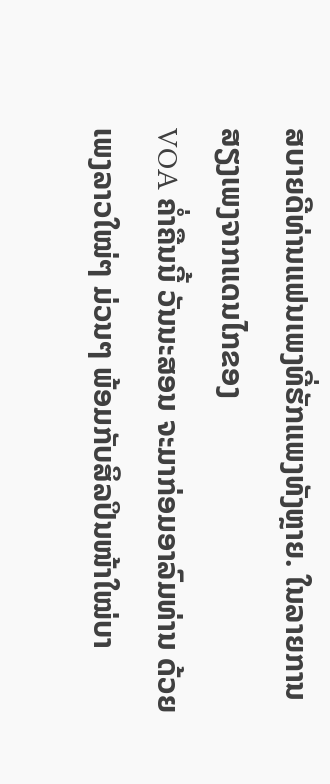ສບາຍດີທ່ານແຟນເພງທີ່ຮັກແພງທັງຫຼາຍ. ໃນລາຍການສຽງເພງຈາກແດນໄກຂອງ
VOA ຄໍ່າຄືນນີ້ ວັນນະສອນ ຈະມາກ່ອມອາລົມທ່ານ ດ້ວຍເພງລາວໃໝ່ໆ ມ່ວນໆ ພ້ອມກັບສິລປິນໜ້າໃໝ່ບາ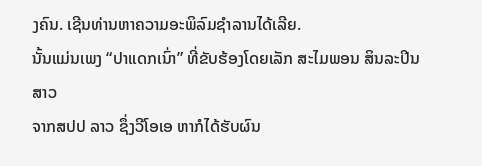ງຄົນ. ເຊີນທ່ານຫາຄວາມອະພິລົມຊຳລານໄດ້ເລີຍ.
ນັ້ນແມ່ນເພງ “ປາແດກເນົ່າ” ທີ່ຂັບຮ້ອງໂດຍເລັກ ສະໄມພອນ ສິນລະປິນສາວ
ຈາກສປປ ລາວ ຊຶ່ງວີໂອເອ ຫາກໍໄດ້ຮັບຜົນ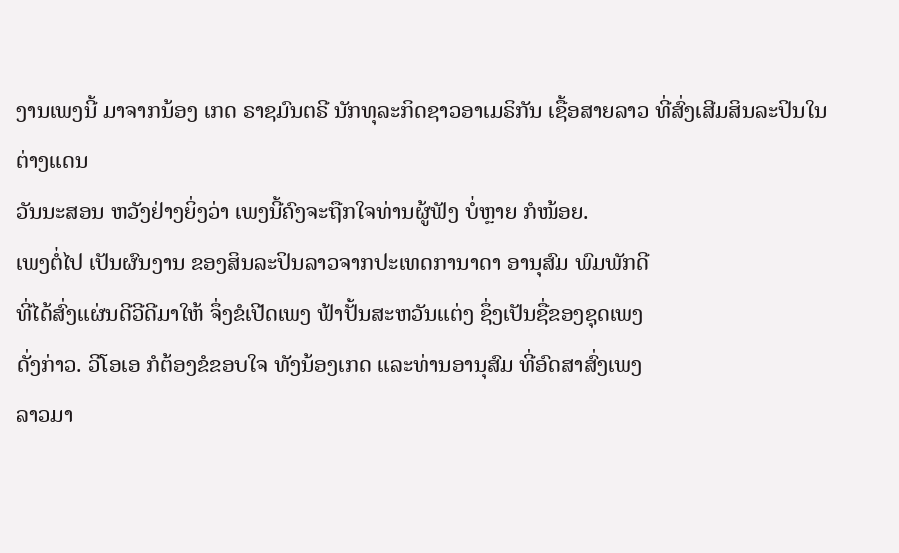ງານເພງນີ້ ມາຈາກນ້ອງ ເກດ ຣາຊມົນຕຣີ ນັກທຸລະກິດຊາວອາເມຣິກັນ ເຊື້ອສາຍລາວ ທີ່ສົ່ງເສີມສິນລະປິນໃນຕ່າງແດນ
ວັນນະສອນ ຫວັງຢ່າງຍິ່ງວ່າ ເພງນີ້ຄົງຈະຖືກໃຈທ່ານຜູ້ຟັງ ບໍ່ຫຼາຍ ກໍໜ້ອຍ.
ເພງຕໍ່ໄປ ເປັນຜົນງານ ຂອງສິນລະປິນລາວຈາກປະເທດການາດາ ອານຸສົມ ພົມພັກດີ
ທີ່ໄດ້ສົ່ງແຜ່ນດີວີດີມາໃຫ້ ຈຶ່ງຂໍເປີດເພງ ຟ້າປັ້ນສະຫວັນແຕ່ງ ຊຶ່ງເປັນຊື່ຂອງຊຸດເພງ
ດັ່ງກ່າວ. ວີໂອເອ ກໍຕ້ອງຂໍຂອບໃຈ ທັງນ້ອງເກດ ແລະທ່ານອານຸສົມ ທີ່ອົດສາສົ່ງເພງ
ລາວມາ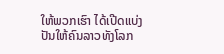ໃຫ້ພວກເຮົາ ໄດ້ເປີດແບ່ງປັນໃຫ້ຄົນລາວທັງໂລກ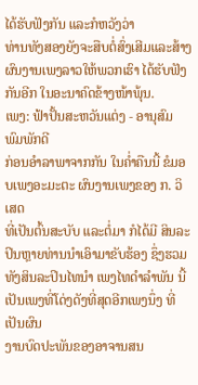ໄດ້ຮັບຟັງກັນ ແລະກໍຫວັງວ່າ
ທ່ານທັງສອງຍັງຈະສືບຕໍ່ສົ່ງເສີມແລະສ້າງຜົນງານເພງລາວໃຫ້ພວກເຮົາ ໄດ້ຮັບຟັງ
ກັນອີກ ໃນອະນາຄົດຂ້າງໜ້າພຸ້ນ.
ເພງ: ຟ້າປັ້ນສະຫວັນແຕ່ງ - ອານຸສົມ ພົມພັກດີ
ກ່ອນອຳລາພາຈາກກັນ ໃນຄ່ຳຄືນນີ້ ຂໍມອບເພງອະມະຕະ ຜົນງານເພງຂອງ ກ. ວິເສດ
ທີ່ເປັນຕົ້ນສະບັບ ແລະຕໍ່ມາ ກໍໄດ້ມີ ສິນລະປິນຫຼາຍທ່ານນຳເອົາມາຂັບຮ້ອງ ຊຶ່ງຮວມທັງສິນລະປິນໄທນຳ ເພງໄທດຳລຳພັນ ນີ້ ເປັນເພງທີ່ໂດ່ງດັງທີ່ສຸດອີກເພງນຶ່ງ ທີ່ເປັນຜົນ
ງານບົດປະພັນຂອງອາຈານສນ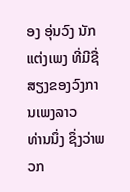ອງ ອຸ່ນວົງ ນັກແຕ່ງເພງ ທີ່ມີຊື່ສຽງຂອງວົງການເພງລາວ
ທ່ານນຶ່ງ ຊຶ່ງວ່າພວກ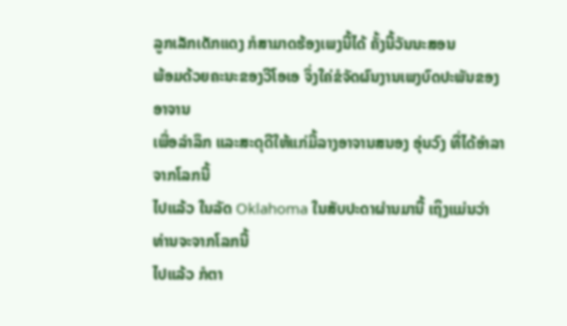ລູກເລັກເດັກແດງ ກໍສາມາດຮ້ອງເພງນີ້ໄດ້ ຄັ້ງນີ້ວັນນະສອນ
ພ້ອມດ້ວຍຄະນະຂອງວີໂອເອ ຈຶ່ງໃຄ່ຂໍຈັດຜົນງານເພງບົດປະພັນຂອງອາຈານ
ເພື່ອລຳລຶກ ແລະສະດຸດີໃຫ້ແກ່ມື້ລາງອາຈານສນອງ ອຸ່ນວົງ ທີ່ໄດ້ອຳລາຈາກໂລກນີ້
ໄປແລ້ວ ໃນລັດ Oklahoma ໃນສັບປະດາຜ່ານມານີ້ ເຖິງແມ່ນວ່າ ທ່ານຈະຈາກໂລກນີ້
ໄປແລ້ວ ກໍຕາ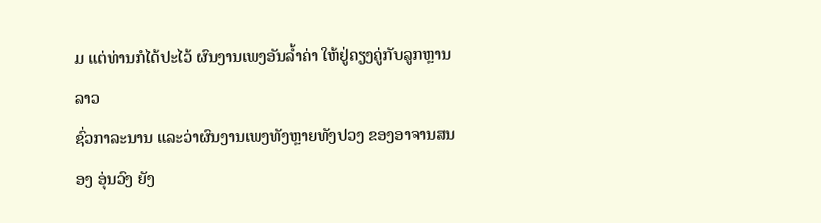ມ ແຕ່ທ່ານກໍໄດ້ປະໄວ້ ຜົນງານເພງອັນລ້ຳຄ່າ ໃຫ້ຢູ່ຄຽງຄູ່ກັບລູກຫຼານລາວ
ຊົ່ວກາລະນານ ແລະວ່າຜົນງານເພງທັງຫຼາຍທັງປວງ ຂອງອາຈານສນອງ ອຸ່ນວົງ ຍັງ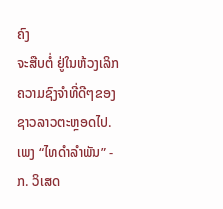ຄົງ
ຈະສືບຕໍ່ ຢູ່ໃນຫ້ວງເລິກ ຄວາມຊົງຈຳທີ່ດີໆຂອງຊາວລາວຕະຫຼອດໄປ.
ເພງ “ໄທດຳລຳພັນ” - ກ. ວິເສດ